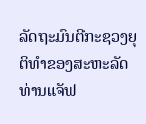ລັດຖະມົນຕີກະຊວງຍຸຕິທຳຂອງສະຫະລັດ ທ່ານແຈັຟ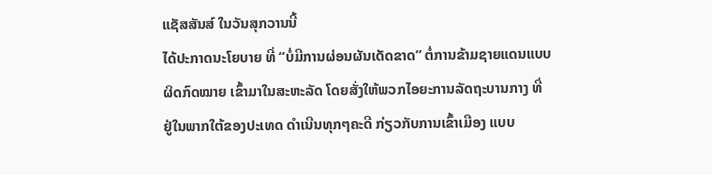ແຊັສສັນສ໌ ໃນວັນສຸກວານນີ້
ໄດ້ປະກາດນະໂຍບາຍ ທີ່ “ບໍ່ມີການຜ່ອນຜັນເດັດຂາດ” ຕໍ່ການຂ້າມຊາຍແດນແບບ
ຜິດກົດໝາຍ ເຂົ້າມາໃນສະຫະລັດ ໂດຍສັ່ງໃຫ້ພວກໄອຍະການລັດຖະບານກາງ ທີ່
ຢູ່ໃນພາກໃຕ້ຂອງປະເທດ ດຳເນີນທຸກໆຄະດີ ກ່ຽວກັບການເຂົ້າເມືອງ ແບບ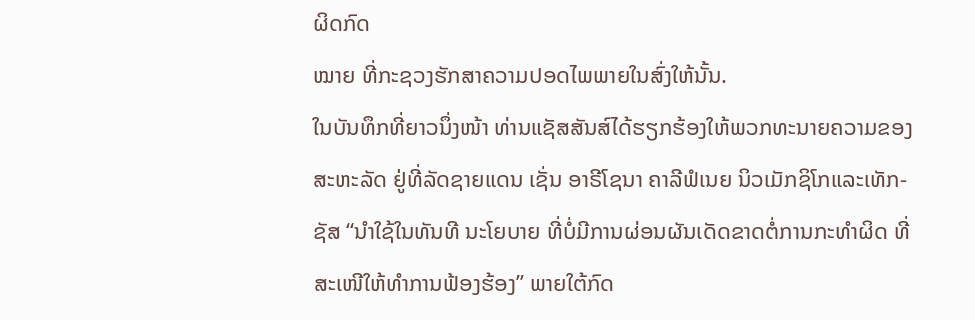ຜິດກົດ
ໝາຍ ທີ່ກະຊວງຮັກສາຄວາມປອດໄພພາຍໃນສົ່ງໃຫ້ນັ້ນ.
ໃນບັນທຶກທີ່ຍາວນຶ່ງໜ້າ ທ່ານແຊັສສັນສ໌ໄດ້ຮຽກຮ້ອງໃຫ້ພວກທະນາຍຄວາມຂອງ
ສະຫະລັດ ຢູ່ທີ່ລັດຊາຍແດນ ເຊັ່ນ ອາຣີໂຊນາ ຄາລີຟໍເນຍ ນິວເມັກຊິໂກແລະເທັກ-
ຊັສ “ນຳໃຊ້ໃນທັນທີ ນະໂຍບາຍ ທີ່ບໍ່ມີການຜ່ອນຜັນເດັດຂາດຕໍ່ການກະທຳຜິດ ທີ່
ສະເໜີໃຫ້ທຳການຟ້ອງຮ້ອງ” ພາຍໃຕ້ກົດ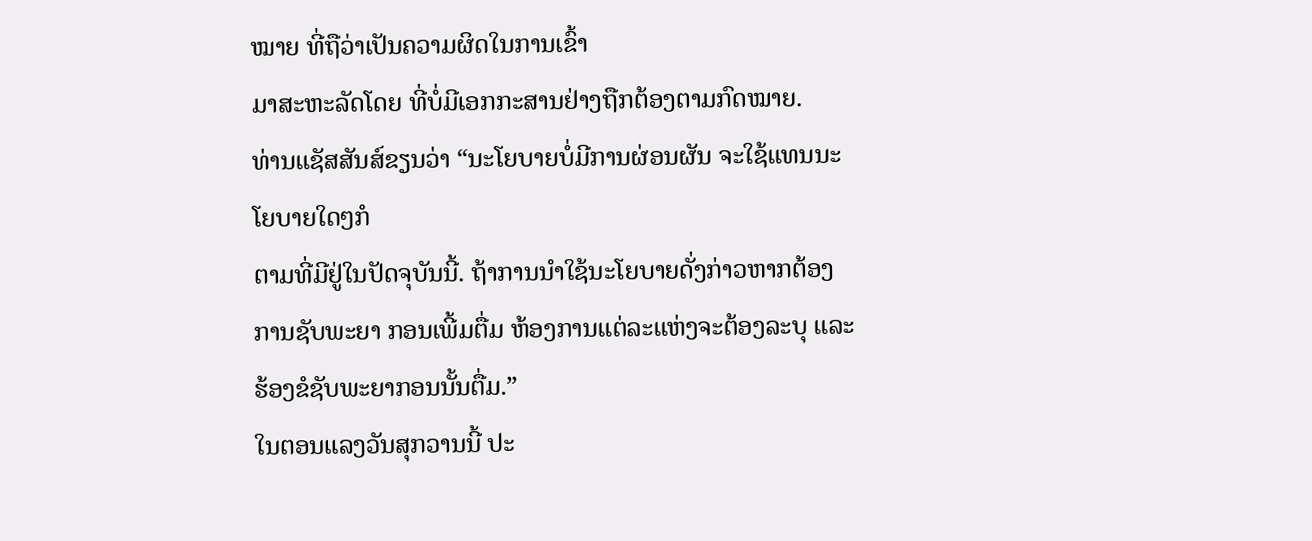ໝາຍ ທີ່ຖືວ່າເປັນຄວາມຜິດໃນການເຂົ້າ
ມາສະຫະລັດໂດຍ ທີ່ບໍ່ມີເອກກະສານຢ່າງຖືກຕ້ອງຕາມກົດໝາຍ.
ທ່ານແຊັສສັນສ໌ຂຽນວ່າ “ນະໂຍບາຍບໍ່ມີການຜ່ອນຜັນ ຈະໃຊ້ແທນນະໂຍບາຍໃດໆກໍ
ຕາມທີ່ມີຢູ່ໃນປັດຈຸບັນນີ້. ຖ້າການນຳໃຊ້ນະໂຍບາຍດັ່ງກ່າວຫາກຕ້ອງການຊັບພະຍາ ກອນເພີ້ມຕື່ມ ຫ້ອງການແຕ່ລະແຫ່ງຈະຕ້ອງລະບຸ ແລະຮ້ອງຂໍຊັບພະຍາກອນນັ້ນຕື່ມ.”
ໃນຕອນແລງວັນສຸກວານນີ້ ປະ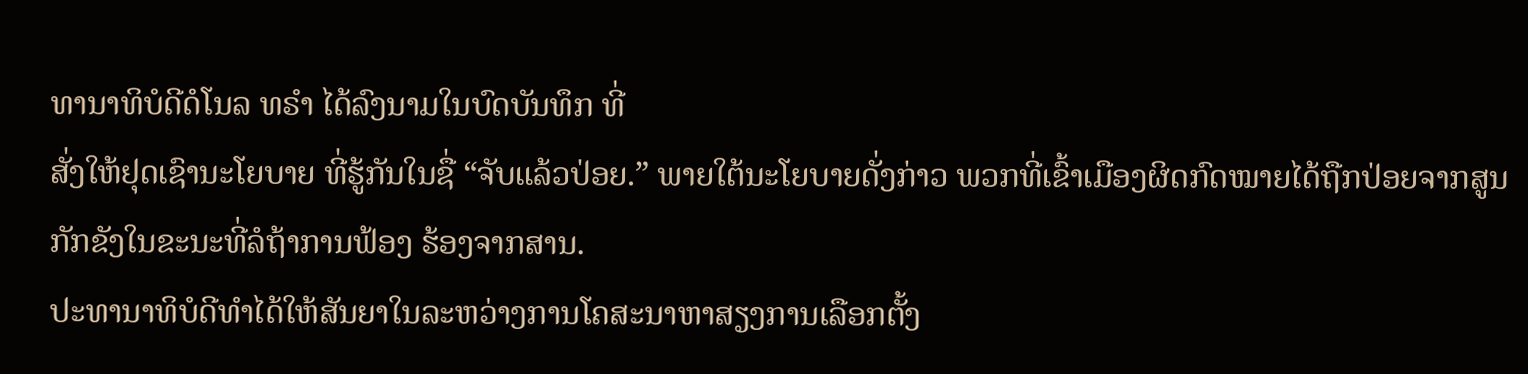ທານາທິບໍດີດໍໂນລ ທຣຳ ໄດ້ລົງນາມໃນບົດບັນທຶກ ທີ່
ສັ່ງໃຫ້ຢຸດເຊົານະໂຍບາຍ ທີ່ຮູ້ກັນໃນຊື່ “ຈັບແລ້ວປ່ອຍ.” ພາຍໃຕ້ນະໂຍບາຍດັ່ງກ່າວ ພວກທີ່ເຂົ້າເມືອງຜິດກົດໝາຍໄດ້ຖືກປ່ອຍຈາກສູນກັກຂັງໃນຂະນະທີ່ລໍຖ້າການຟ້ອງ ຮ້ອງຈາກສານ.
ປະທານາທິບໍດີທຳໄດ້ໃຫ້ສັນຍາໃນລະຫວ່າງການໂຄສະນາຫາສຽງການເລືອກຕັ້ງ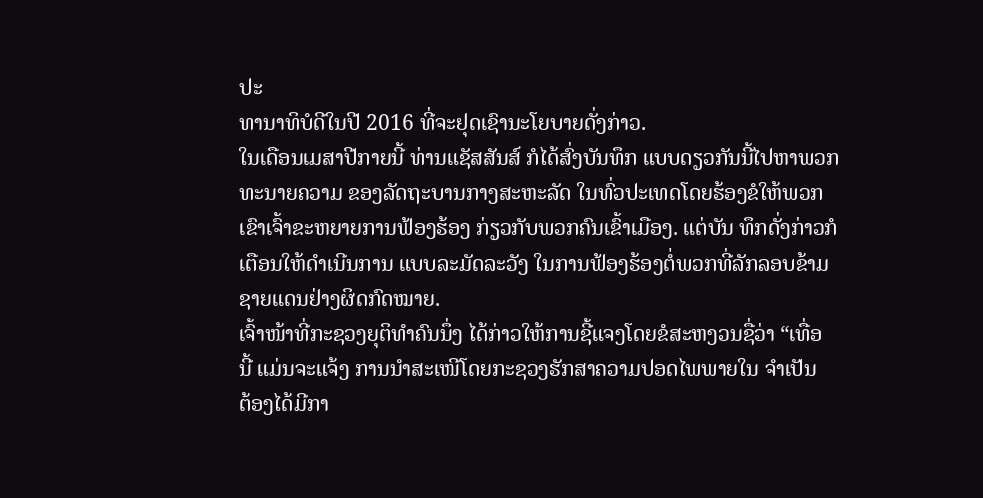ປະ
ທານາທິບໍດີໃນປີ 2016 ທີ່ຈະຢຸດເຊົານະໂຍບາຍດັ່ງກ່າວ.
ໃນເດືອນເມສາປີກາຍນີ້ ທ່ານແຊັສສັນສ໌ ກໍໄດ້ສົ່ງບັນທຶກ ແບບດຽວກັນນີ້ໄປຫາພວກ
ທະນາຍຄວາມ ຂອງລັດຖະບານກາງສະຫະລັດ ໃນທົ່ວປະເທດໂດຍຮ້ອງຂໍໃຫ້ພວກ
ເຂົາເຈົ້າຂະຫຍາຍການຟ້ອງຮ້ອງ ກ່ຽວກັບພວກຄົນເຂົ້າເມືອງ. ແຕ່ບັນ ທຶກດັ່ງກ່າວກໍ
ເຕືອນໃຫ້ດຳເນີນການ ແບບລະມັດລະວັງ ໃນການຟ້ອງຮ້ອງຕໍ່ພວກທີ່ລັກລອບຂ້າມ
ຊາຍແດນຢ່າງຜິດກົດໝາຍ.
ເຈົ້າໜ້າທີ່ກະຊວງຍຸຕິທຳຄົນນຶ່ງ ໄດ້ກ່າວໃຫ້ການຊີ້ແຈງໂດຍຂໍສະຫງວນຊື່ວ່າ “ເທື່ອ
ນີ້ ແມ່ນຈະແຈ້ງ ການນຳສະເໜີໂດຍກະຊວງຮັກສາຄວາມປອດໄພພາຍໃນ ຈຳເປັນ
ຕ້ອງໄດ້ມີກາ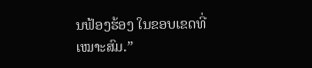ນຟ້ອງຮ້ອງ ໃນຂອບເຂດທີ່ເໝາະສົມ.”